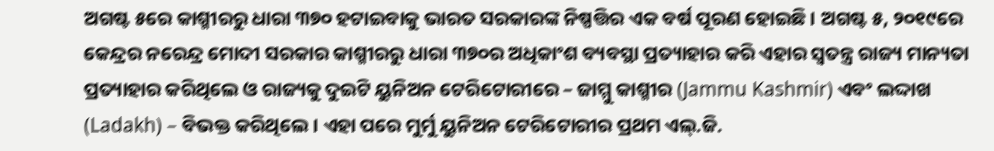ଅଗଷ୍ଟ ୫ରେ କାଶ୍ମୀରରୁ ଧାରା ୩୭୦ ହଟାଇବାକୁ ଭାରତ ସରକାରଙ୍କ ନିଷ୍ପତ୍ତିର ଏକ ବର୍ଷ ପୂରଣ ହୋଇଛି । ଅଗଷ୍ଟ ୫, ୨୦୧୯ରେ କେନ୍ଦ୍ରର ନରେନ୍ଦ୍ର ମୋଦୀ ସରକାର କାଶ୍ମୀରରୁ ଧାରା ୩୭୦ର ଅଧିକାଂଶ ବ୍ୟବସ୍ଥା ପ୍ରତ୍ୟାହାର କରି ଏହାର ସ୍ୱତନ୍ତ୍ର ରାଜ୍ୟ ମାନ୍ୟତା ପ୍ରତ୍ୟାହାର କରିଥିଲେ ଓ ରାଜ୍ୟକୁ ଦୁଇଟି ୟୁନିଅନ ଟେରିଟୋରୀରେ – ଜାମ୍ମୁ କାଶ୍ମୀର (Jammu Kashmir) ଏବଂ ଲଦ୍ଦାଖ (Ladakh) – ବିଭକ୍ତ କରିଥିଲେ । ଏହା ପରେ ମୁର୍ମୁ ୟୁନିଅନ ଟେରିଟୋରୀର ପ୍ରଥମ ଏଲ୍.ଜି.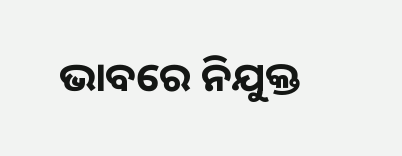ଭାବରେ ନିଯୁକ୍ତ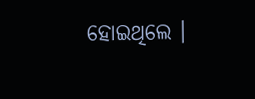ହୋଇଥିଲେ ।